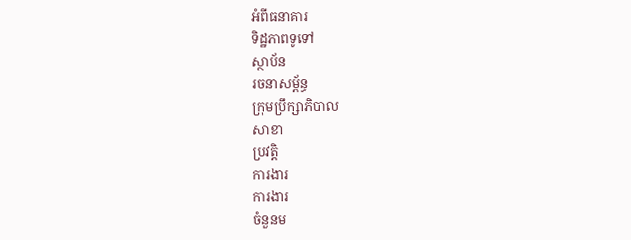អំពីធនាគារ
ទិដ្ឋភាពទូទៅ
ស្ថាប័ន
រចនាសម្ព័ន្ធ
ក្រុមប្រឹក្សាភិបាល
សាខា
ប្រវត្តិ
ការងារ
ការងារ
ចំនួនម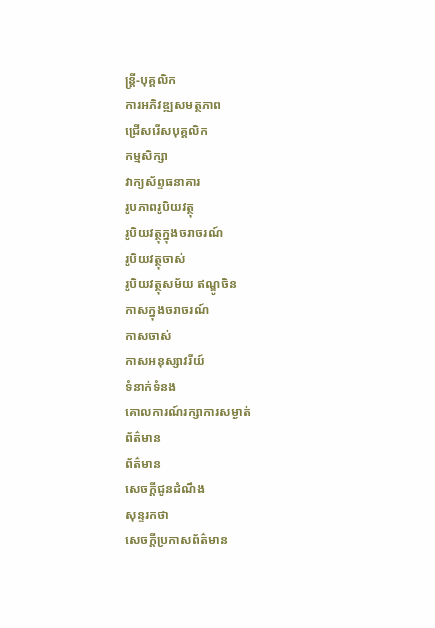ន្ត្រី-បុគ្គលិក
ការអភិវឌ្ឍសមត្ថភាព
ជ្រើសរើសបុគ្គលិក
កម្មសិក្សា
វាក្យស័ព្ទធនាគារ
រូបភាពរូបិយវត្ថុ
រូបិយវត្ថុក្នុងចរាចរណ៍
រូបិយវត្ថុចាស់
រូបិយវត្ថុសម័យ ឥណ្ឌូចិន
កាសក្នុងចរាចរណ៍
កាសចាស់
កាសអនុស្សាវរីយ៍
ទំនាក់ទំនង
គោលការណ៍រក្សាការសម្ងាត់
ព័ត៌មាន
ព័ត៌មាន
សេចក្តីជូនដំណឹង
សុន្ទរកថា
សេចក្តីប្រកាសព័ត៌មាន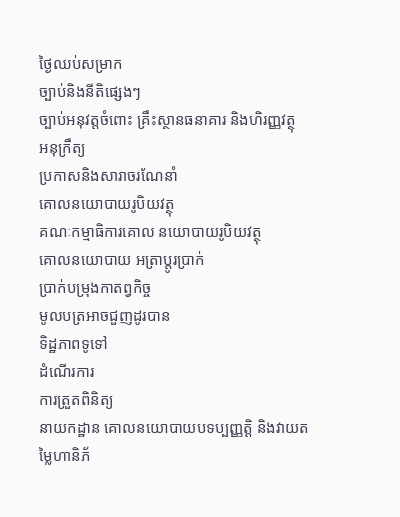ថ្ងៃឈប់សម្រាក
ច្បាប់និងនីតិផ្សេងៗ
ច្បាប់អនុវត្តចំពោះ គ្រឹះស្ថានធនាគារ និងហិរញ្ញវត្ថុ
អនុក្រឹត្យ
ប្រកាសនិងសារាចរណែនាំ
គោលនយោបាយរូបិយវត្ថុ
គណៈកម្មាធិការគោល នយោបាយរូបិយវត្ថុ
គោលនយោបាយ អត្រាប្តូរប្រាក់
ប្រាក់បម្រុងកាតព្វកិច្ច
មូលបត្រអាចជួញដូរបាន
ទិដ្ឋភាពទូទៅ
ដំណើរការ
ការត្រួតពិនិត្យ
នាយកដ្ឋាន គោលនយោបាយបទប្បញ្ញត្តិ និងវាយតម្លៃហានិភ័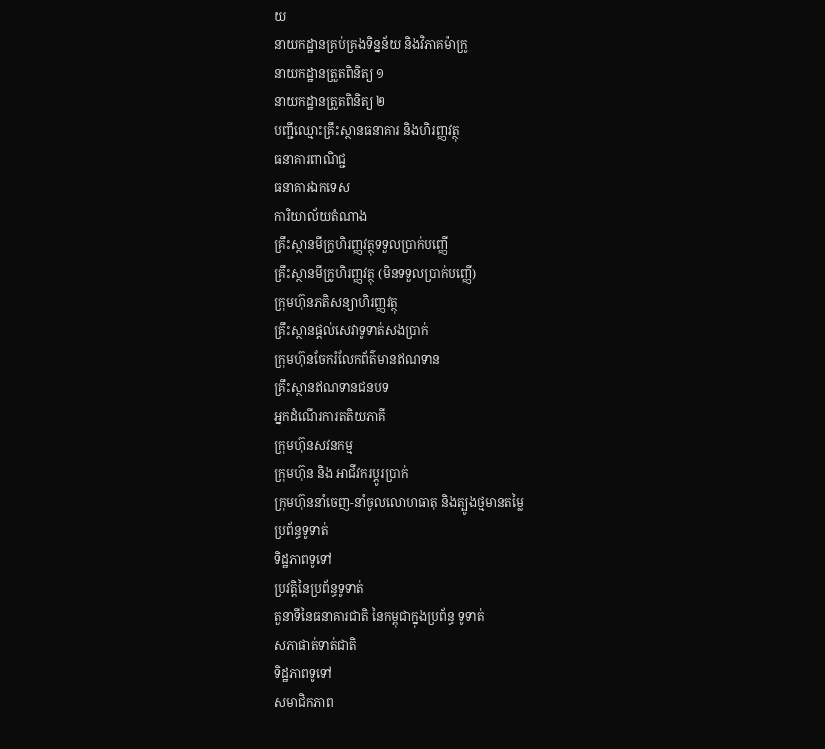យ
នាយកដ្ឋានគ្រប់គ្រងទិន្នន័យ និងវិភាគម៉ាក្រូ
នាយកដ្ឋានត្រួតពិនិត្យ ១
នាយកដ្ឋានត្រួតពិនិត្យ ២
បញ្ជីឈ្មោះគ្រឹះស្ថានធនាគារ និងហិរញ្ញវត្ថុ
ធនាគារពាណិជ្ជ
ធនាគារឯកទេស
ការិយាល័យតំណាង
គ្រឹះស្ថានមីក្រូហិរញ្ញវត្ថុទទួលប្រាក់បញ្ញើ
គ្រឹះស្ថានមីក្រូហិរញ្ញវត្ថុ (មិនទទួលប្រាក់បញ្ញើ)
ក្រុមហ៊ុនភតិសន្យាហិរញ្ញវត្ថុ
គ្រឹះស្ថានផ្ដល់សេវាទូទាត់សងប្រាក់
ក្រុមហ៊ុនចែករំលែកព័ត៌មានឥណទាន
គ្រឹះស្ថានឥណទានជនបទ
អ្នកដំណើរការតតិយភាគី
ក្រុមហ៊ុនសវនកម្ម
ក្រុមហ៊ុន និង អាជីវករប្តូរប្រាក់
ក្រុមហ៊ុននាំចេញ-នាំចូលលោហធាតុ និងត្បូងថ្មមានតម្លៃ
ប្រព័ន្ធទូទាត់
ទិដ្ឋភាពទូទៅ
ប្រវត្តិនៃប្រព័ន្ធទូទាត់
តួនាទីនៃធនាគារជាតិ នៃកម្ពុជាក្នុងប្រព័ន្ធ ទូទាត់
សភាផាត់ទាត់ជាតិ
ទិដ្ឋភាពទូទៅ
សមាជិកភាព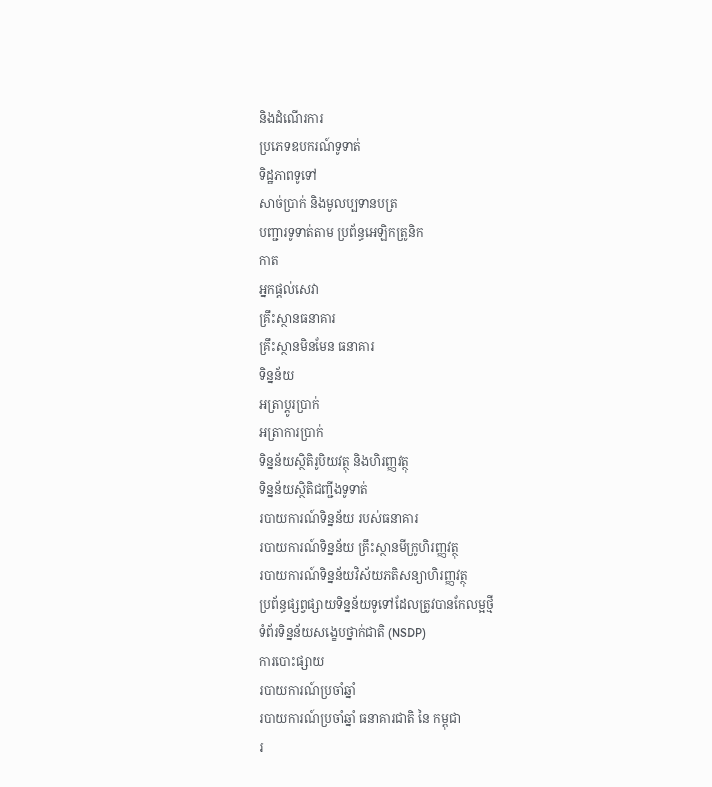និងដំណើរការ
ប្រភេទឧបករណ៍ទូទាត់
ទិដ្ឋភាពទូទៅ
សាច់ប្រាក់ និងមូលប្បទានបត្រ
បញ្ជារទូទាត់តាម ប្រព័ន្ធអេឡិកត្រូនិក
កាត
អ្នកផ្តល់សេវា
គ្រឹះស្ថានធនាគារ
គ្រឹះស្ថានមិនមែន ធនាគារ
ទិន្នន័យ
អត្រាប្តូរបា្រក់
អត្រាការប្រាក់
ទិន្នន័យស្ថិតិរូបិយវត្ថុ និងហិរញ្ញវត្ថុ
ទិន្នន័យស្ថិតិជញ្ជីងទូទាត់
របាយការណ៍ទិន្នន័យ របស់ធនាគារ
របាយការណ៍ទិន្នន័យ គ្រឹះស្ថានមីក្រូហិរញ្ញវត្ថុ
របាយការណ៍ទិន្នន័យវិស័យភតិសន្យាហិរញ្ញវត្ថុ
ប្រព័ន្ធផ្សព្វផ្សាយទិន្នន័យទូទៅដែលត្រូវបានកែលម្អថ្មី
ទំព័រទិន្នន័យសង្ខេបថ្នាក់ជាតិ (NSDP)
ការបោះផ្សាយ
របាយការណ៍ប្រចាំឆ្នាំ
របាយការណ៍ប្រចាំឆ្នាំ ធនាគារជាតិ នៃ កម្ពុជា
រ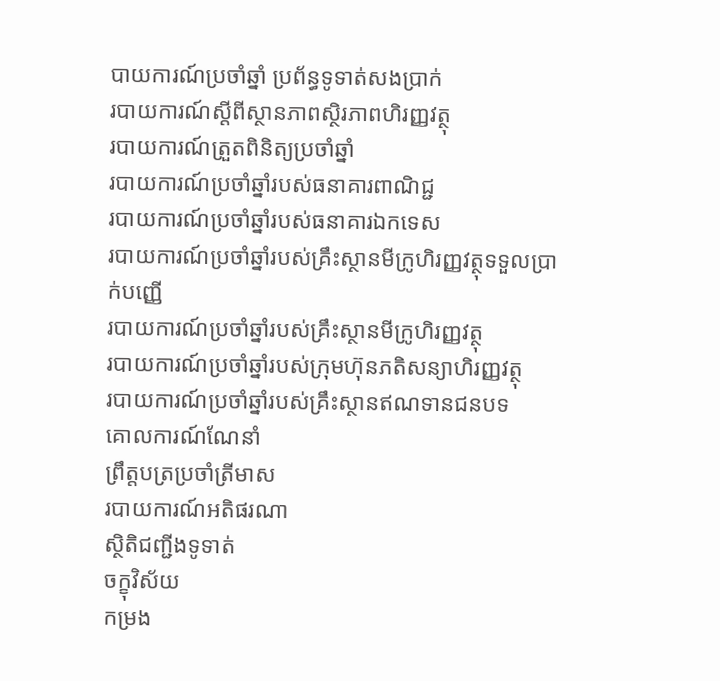បាយការណ៍ប្រចាំឆ្នាំ ប្រព័ន្ធទូទាត់សងប្រាក់
របាយការណ៍ស្តីពីស្ថានភាពស្ថិរភាពហិរញ្ញវត្ថុ
របាយការណ៍ត្រួតពិនិត្យប្រចាំឆ្នាំ
របាយការណ៍ប្រចាំឆ្នាំរបស់ធនាគារពាណិជ្ជ
របាយការណ៍ប្រចាំឆ្នាំរបស់ធនាគារឯកទេស
របាយការណ៍ប្រចាំឆ្នាំរបស់គ្រឹះស្ថានមីក្រូហិរញ្ញវត្ថុទទួលប្រាក់បញ្ញើ
របាយការណ៍ប្រចាំឆ្នាំរបស់គ្រឹះស្ថានមីក្រូហិរញ្ញវត្ថុ
របាយការណ៍ប្រចាំឆ្នាំរបស់ក្រុមហ៊ុនភតិសន្យាហិរញ្ញវត្ថុ
របាយការណ៍ប្រចាំឆ្នាំរបស់គ្រឹះស្ថានឥណទានជនបទ
គោលការណ៍ណែនាំ
ព្រឹត្តបត្រប្រចាំត្រីមាស
របាយការណ៍អតិផរណា
ស្ថិតិជញ្ជីងទូទាត់
ចក្ខុវិស័យ
កម្រង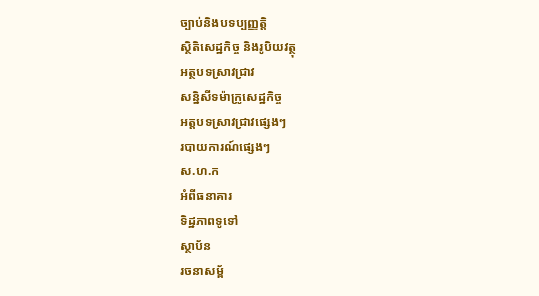ច្បាប់និងបទប្បញ្ញត្តិ
ស្ថិតិសេដ្ឋកិច្ច និងរូបិយវត្ថុ
អត្ថបទស្រាវជ្រាវ
សន្និសីទម៉ាក្រូសេដ្ឋកិច្ច
អត្តបទស្រាវជ្រាវផ្សេងៗ
របាយការណ៍ផ្សេងៗ
ស.ហ.ក
អំពីធនាគារ
ទិដ្ឋភាពទូទៅ
ស្ថាប័ន
រចនាសម្ព័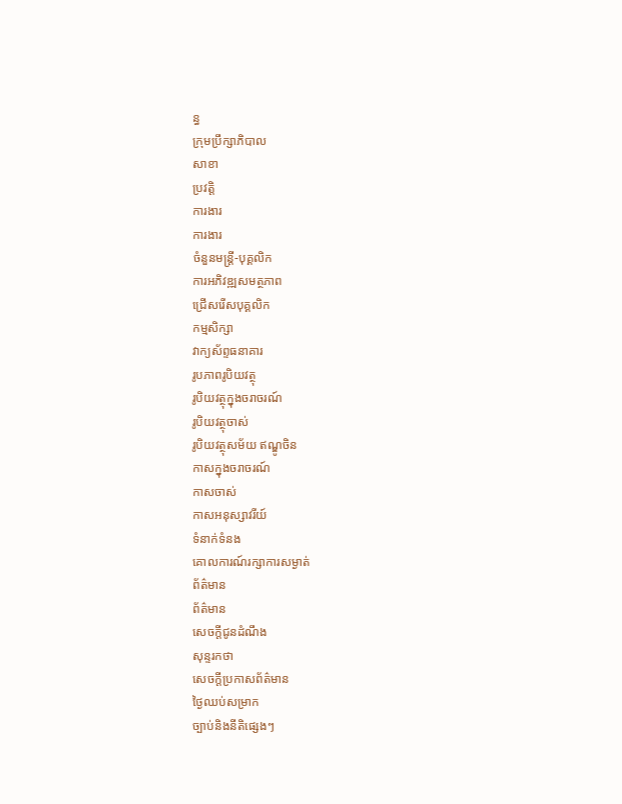ន្ធ
ក្រុមប្រឹក្សាភិបាល
សាខា
ប្រវត្តិ
ការងារ
ការងារ
ចំនួនមន្ត្រី-បុគ្គលិក
ការអភិវឌ្ឍសមត្ថភាព
ជ្រើសរើសបុគ្គលិក
កម្មសិក្សា
វាក្យស័ព្ទធនាគារ
រូបភាពរូបិយវត្ថុ
រូបិយវត្ថុក្នុងចរាចរណ៍
រូបិយវត្ថុចាស់
រូបិយវត្ថុសម័យ ឥណ្ឌូចិន
កាសក្នុងចរាចរណ៍
កាសចាស់
កាសអនុស្សាវរីយ៍
ទំនាក់ទំនង
គោលការណ៍រក្សាការសម្ងាត់
ព័ត៌មាន
ព័ត៌មាន
សេចក្តីជូនដំណឹង
សុន្ទរកថា
សេចក្តីប្រកាសព័ត៌មាន
ថ្ងៃឈប់សម្រាក
ច្បាប់និងនីតិផ្សេងៗ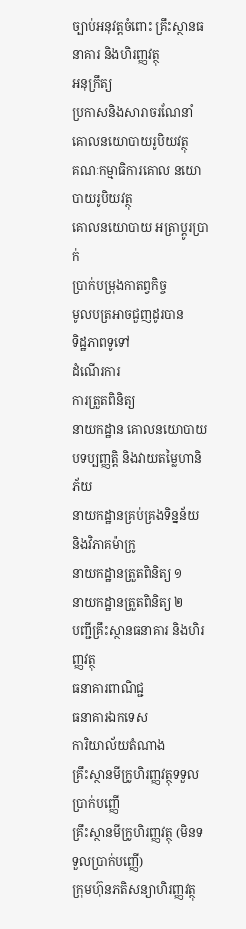ច្បាប់អនុវត្តចំពោះ គ្រឹះស្ថានធនាគារ និងហិរញ្ញវត្ថុ
អនុក្រឹត្យ
ប្រកាសនិងសារាចរណែនាំ
គោលនយោបាយរូបិយវត្ថុ
គណៈកម្មាធិការគោល នយោបាយរូបិយវត្ថុ
គោលនយោបាយ អត្រាប្តូរប្រាក់
ប្រាក់បម្រុងកាតព្វកិច្ច
មូលបត្រអាចជួញដូរបាន
ទិដ្ឋភាពទូទៅ
ដំណើរការ
ការត្រួតពិនិត្យ
នាយកដ្ឋាន គោលនយោបាយបទប្បញ្ញត្តិ និងវាយតម្លៃហានិភ័យ
នាយកដ្ឋានគ្រប់គ្រងទិន្នន័យ និងវិភាគម៉ាក្រូ
នាយកដ្ឋានត្រួតពិនិត្យ ១
នាយកដ្ឋានត្រួតពិនិត្យ ២
បញ្ជីគ្រឹះស្ថានធនាគារ និងហិរញ្ញវត្ថុ
ធនាគារពាណិជ្ជ
ធនាគារឯកទេស
ការិយាល័យតំណាង
គ្រឹះស្ថានមីក្រូហិរញ្ញវត្ថុទទួលប្រាក់បញ្ញើ
គ្រឹះស្ថានមីក្រូហិរញ្ញវត្ថុ (មិនទទួលប្រាក់បញ្ញើ)
ក្រុមហ៊ុនភតិសន្យាហិរញ្ញវត្ថុ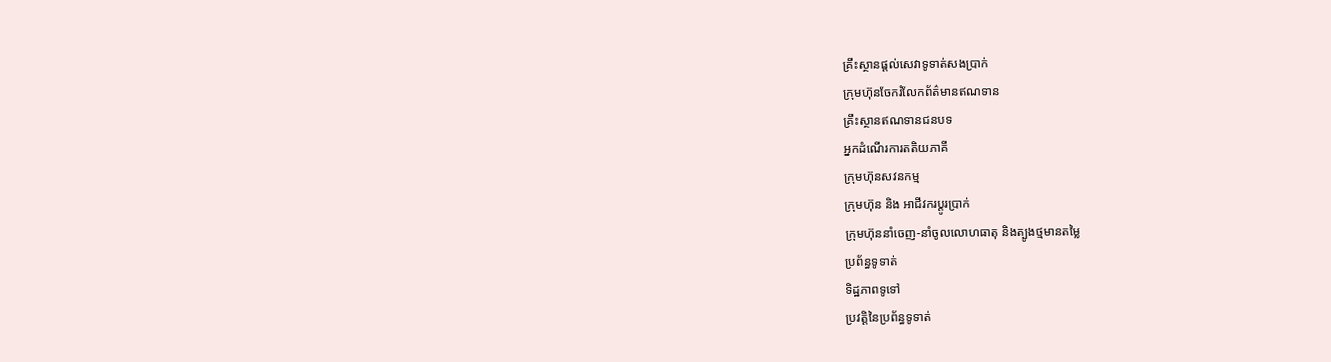គ្រឹះស្ថានផ្ដល់សេវាទូទាត់សងប្រាក់
ក្រុមហ៊ុនចែករំលែកព័ត៌មានឥណទាន
គ្រឹះស្ថានឥណទានជនបទ
អ្នកដំណើរការតតិយភាគី
ក្រុមហ៊ុនសវនកម្ម
ក្រុមហ៊ុន និង អាជីវករប្តូរប្រាក់
ក្រុមហ៊ុននាំចេញ-នាំចូលលោហធាតុ និងត្បូងថ្មមានតម្លៃ
ប្រព័ន្ធទូទាត់
ទិដ្ឋភាពទូទៅ
ប្រវត្តិនៃប្រព័ន្ធទូទាត់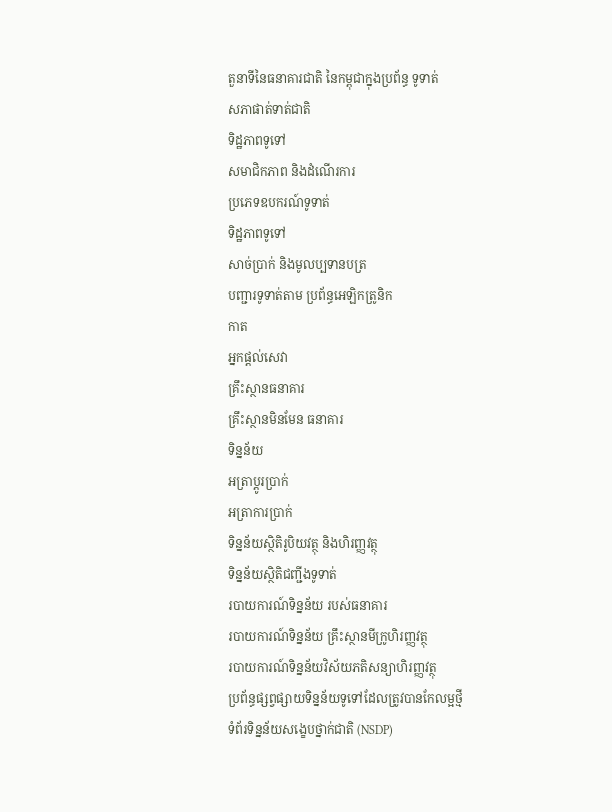តួនាទីនៃធនាគារជាតិ នៃកម្ពុជាក្នុងប្រព័ន្ធ ទូទាត់
សភាផាត់ទាត់ជាតិ
ទិដ្ឋភាពទូទៅ
សមាជិកភាព និងដំណើរការ
ប្រភេទឧបករណ៍ទូទាត់
ទិដ្ឋភាពទូទៅ
សាច់ប្រាក់ និងមូលប្បទានបត្រ
បញ្ជារទូទាត់តាម ប្រព័ន្ធអេឡិកត្រូនិក
កាត
អ្នកផ្តល់សេវា
គ្រឹះស្ថានធនាគារ
គ្រឹះស្ថានមិនមែន ធនាគារ
ទិន្នន័យ
អត្រាប្តូរបា្រក់
អត្រាការប្រាក់
ទិន្នន័យស្ថិតិរូបិយវត្ថុ និងហិរញ្ញវត្ថុ
ទិន្នន័យស្ថិតិជញ្ជីងទូទាត់
របាយការណ៍ទិន្នន័យ របស់ធនាគារ
របាយការណ៍ទិន្នន័យ គ្រឹះស្ថានមីក្រូហិរញ្ញវត្ថុ
របាយការណ៍ទិន្នន័យវិស័យភតិសន្យាហិរញ្ញវត្ថុ
ប្រព័ន្ធផ្សព្វផ្សាយទិន្នន័យទូទៅដែលត្រូវបានកែលម្អថ្មី
ទំព័រទិន្នន័យសង្ខេបថ្នាក់ជាតិ (NSDP)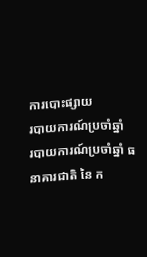ការបោះផ្សាយ
របាយការណ៍ប្រចាំឆ្នាំ
របាយការណ៍ប្រចាំឆ្នាំ ធនាគារជាតិ នៃ ក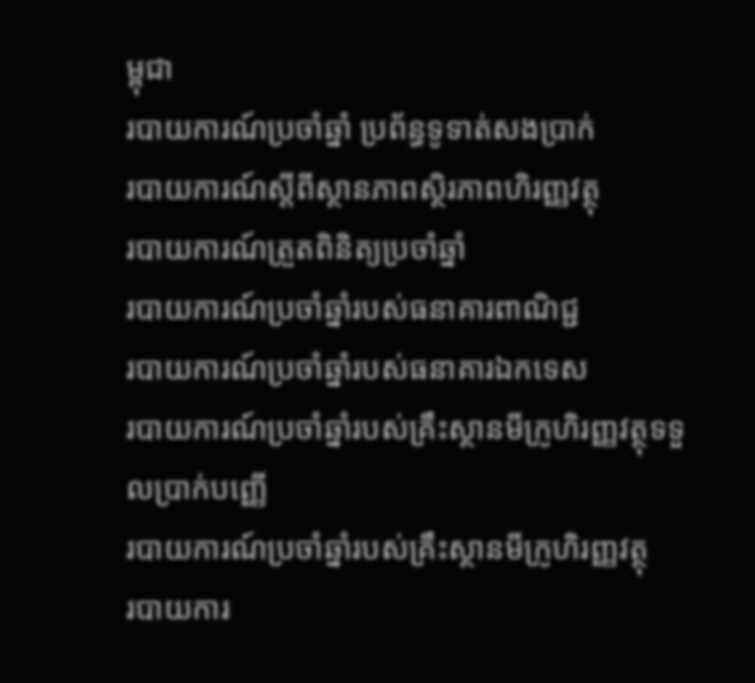ម្ពុជា
របាយការណ៍ប្រចាំឆ្នាំ ប្រព័ន្ធទូទាត់សងប្រាក់
របាយការណ៍ស្តីពីស្ថានភាពស្ថិរភាពហិរញ្ញវត្ថុ
របាយការណ៍ត្រួតពិនិត្យប្រចាំឆ្នាំ
របាយការណ៍ប្រចាំឆ្នាំរបស់ធនាគារពាណិជ្ជ
របាយការណ៍ប្រចាំឆ្នាំរបស់ធនាគារឯកទេស
របាយការណ៍ប្រចាំឆ្នាំរបស់គ្រឹះស្ថានមីក្រូហិរញ្ញវត្ថុទទួលប្រាក់បញ្ញើ
របាយការណ៍ប្រចាំឆ្នាំរបស់គ្រឹះស្ថានមីក្រូហិរញ្ញវត្ថុ
របាយការ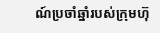ណ៍ប្រចាំឆ្នាំរបស់ក្រុមហ៊ុ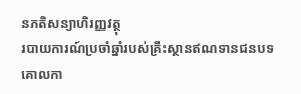នភតិសន្យាហិរញ្ញវត្ថុ
របាយការណ៍ប្រចាំឆ្នាំរបស់គ្រឹះស្ថានឥណទានជនបទ
គោលកា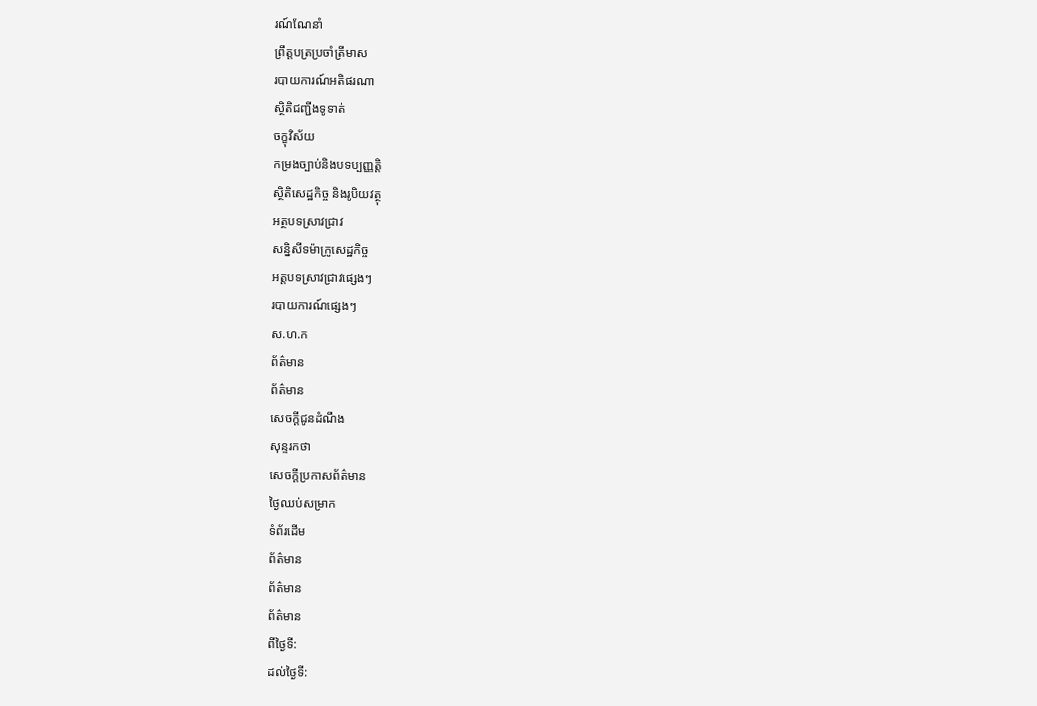រណ៍ណែនាំ
ព្រឹត្តបត្រប្រចាំត្រីមាស
របាយការណ៍អតិផរណា
ស្ថិតិជញ្ជីងទូទាត់
ចក្ខុវិស័យ
កម្រងច្បាប់និងបទប្បញ្ញត្តិ
ស្ថិតិសេដ្ឋកិច្ច និងរូបិយវត្ថុ
អត្ថបទស្រាវជ្រាវ
សន្និសីទម៉ាក្រូសេដ្ឋកិច្ច
អត្តបទស្រាវជ្រាវផ្សេងៗ
របាយការណ៍ផ្សេងៗ
ស.ហ.ក
ព័ត៌មាន
ព័ត៌មាន
សេចក្តីជូនដំណឹង
សុន្ទរកថា
សេចក្តីប្រកាសព័ត៌មាន
ថ្ងៃឈប់សម្រាក
ទំព័រដើម
ព័ត៌មាន
ព័ត៌មាន
ព័ត៌មាន
ពីថ្ងៃទី:
ដល់ថ្ងៃទី: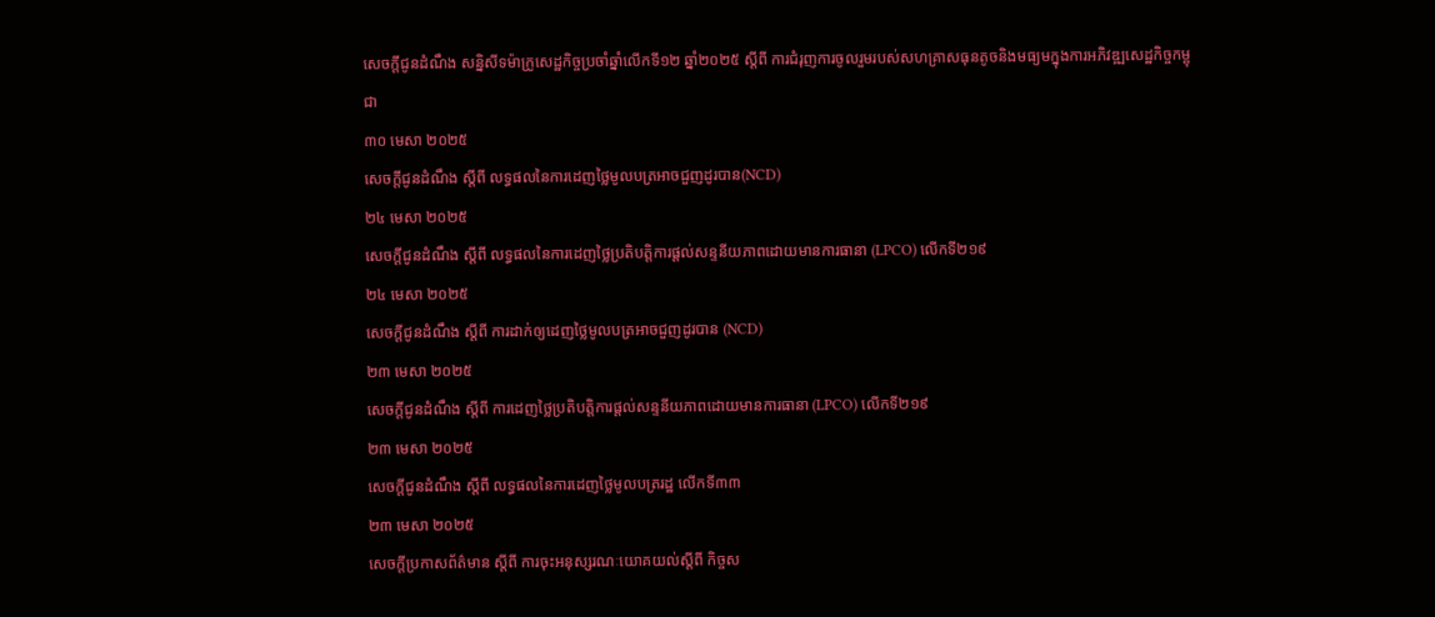សេចក្តីជូនដំណឹង សន្និសីទម៉ាក្រូសេដ្ឋកិច្ចប្រចាំឆ្នាំលើកទី១២ ឆ្នាំ២០២៥ ស្តីពី ការជំរុញការចូលរួមរបស់សហគ្រាសធុនតូចនិងមធ្យមក្នុងការអភិវឌ្ឍសេដ្ឋកិច្ចកម្ពុជា
៣០ មេសា ២០២៥
សេចក្តីជូនដំណឹង ស្តីពី លទ្ធផលនៃការដេញថ្លៃមូលបត្រអាចជួញដូរបាន(NCD)
២៤ មេសា ២០២៥
សេចក្តីជូនដំណឹង ស្តីពី លទ្ធផលនៃការដេញថ្លៃប្រតិបត្តិការផ្តល់សន្ទនីយភាពដោយមានការធានា (LPCO) លើកទី២១៩
២៤ មេសា ២០២៥
សេចក្តីជូនដំណឹង ស្តីពី ការដាក់ឲ្យដេញថ្លៃមូលបត្រអាចជួញដូរបាន (NCD)
២៣ មេសា ២០២៥
សេចក្តីជូនដំណឹង ស្តីពី ការដេញថ្លៃប្រតិបត្តិការផ្តល់សន្ទនីយភាពដោយមានការធានា (LPCO) លើកទី២១៩
២៣ មេសា ២០២៥
សេចក្តីជូនដំណឹង ស្តីពី លទ្ធផលនៃការដេញថ្លៃមូលបត្ររដ្ឋ លើកទី៣៣
២៣ មេសា ២០២៥
សេចក្តីប្រកាសព័ត៌មាន ស្តីពី ការចុះអនុស្សរណៈយោគយល់ស្តីពី កិច្ចស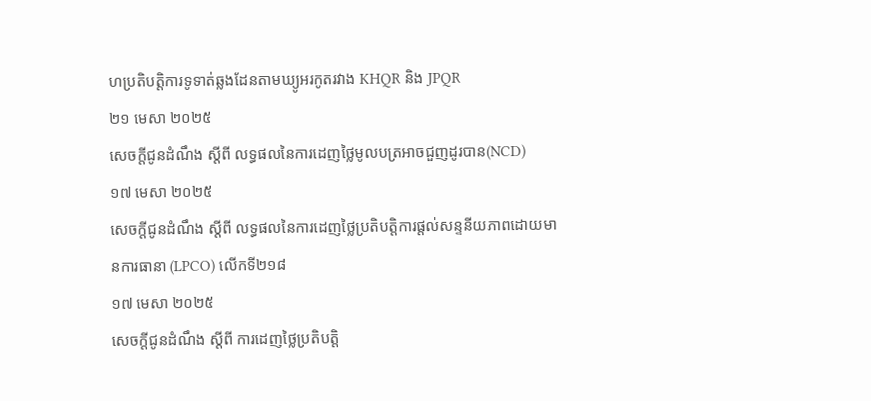ហប្រតិបត្តិការទូទាត់ឆ្លងដែនតាមឃ្យូអរកូតរវាង KHQR និង JPQR
២១ មេសា ២០២៥
សេចក្តីជូនដំណឹង ស្តីពី លទ្ធផលនៃការដេញថ្លៃមូលបត្រអាចជួញដូរបាន(NCD)
១៧ មេសា ២០២៥
សេចក្តីជូនដំណឹង ស្តីពី លទ្ធផលនៃការដេញថ្លៃប្រតិបត្តិការផ្តល់សន្ទនីយភាពដោយមានការធានា (LPCO) លើកទី២១៨
១៧ មេសា ២០២៥
សេចក្តីជូនដំណឹង ស្តីពី ការដេញថ្លៃប្រតិបត្តិ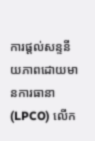ការផ្តល់សន្ទនីយភាពដោយមានការធានា (LPCO) លើក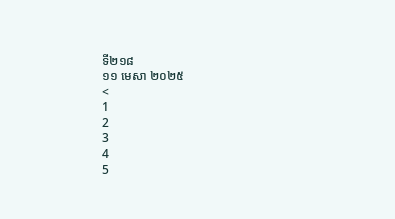ទី២១៨
១១ មេសា ២០២៥
<
1
2
3
4
5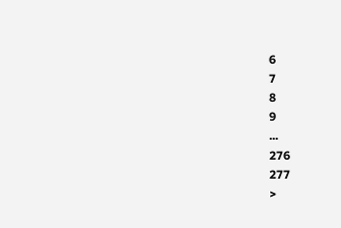6
7
8
9
...
276
277
>